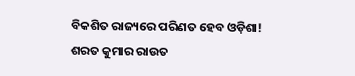ବିକଶିତ ରାଜ୍ୟରେ ପରିଣତ ହେବ ଓଡ଼ିଶା!
ଶରତ କୁମାର ରାଉତ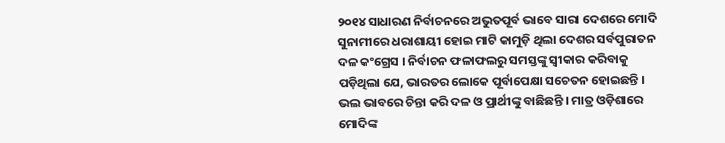୨୦୧୪ ସାଧାରଣ ନିର୍ବାଚନରେ ଅଭୁତପୂର୍ବ ଭାବେ ସାରା ଦେଶରେ ମୋଦି ସୁନାମୀରେ ଧରାଶାୟୀ ହୋଇ ମାଟି କାମୁଡ଼ି ଥିଲା ଦେଶର ସର୍ବପୁରାତନ ଦଳ କଂଗ୍ରେସ । ନିର୍ବାଚନ ଫଳାଫଲରୁ ସମସ୍ତଙ୍କୁ ସ୍ୱୀକାର କରିବାକୁ ପଡ଼ିଥିଲା ଯେ, ଭାରତର ଲୋକେ ପୂର୍ବାପେକ୍ଷା ସଚେତନ ହୋଇଛନ୍ତି । ଭଲ ଭାବରେ ଚିନ୍ତା କରି ଦଳ ଓ ପ୍ରାର୍ଥୀଙ୍କୁ ବାଛିଛନ୍ତି । ମାତ୍ର ଓଡ଼ିଶାରେ ମୋଦିଙ୍କ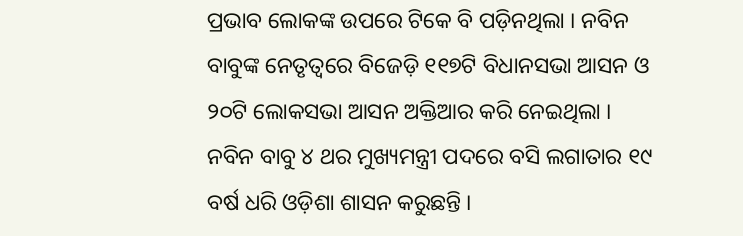ପ୍ରଭାବ ଲୋକଙ୍କ ଉପରେ ଟିକେ ବି ପଡ଼ିନଥିଲା । ନବିନ ବାବୁଙ୍କ ନେତୃତ୍ୱରେ ବିଜେଡ଼ି ୧୧୭ଟି ବିଧାନସଭା ଆସନ ଓ ୨୦ଟି ଲୋକସଭା ଆସନ ଅକ୍ତିଆର କରି ନେଇଥିଲା । ନବିନ ବାବୁ ୪ ଥର ମୁଖ୍ୟମନ୍ତ୍ରୀ ପଦରେ ବସି ଲଗାତାର ୧୯ ବର୍ଷ ଧରି ଓଡ଼ିଶା ଶାସନ କରୁଛନ୍ତି ।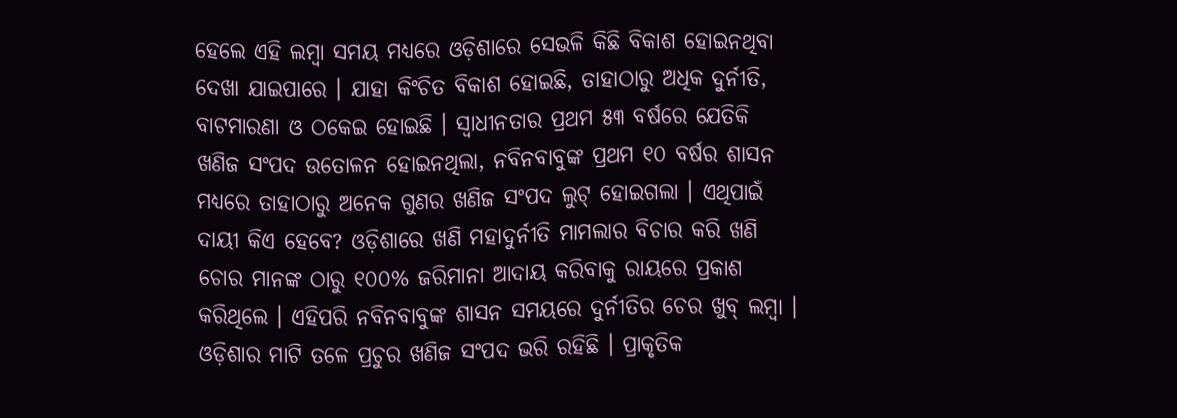ହେଲେ ଏହି ଲମ୍ବା ସମୟ ମଧ୍ୟରେ ଓଡ଼ିଶାରେ ସେଭଳି କିଛି ବିକାଶ ହୋଇନଥିବା ଦେଖା ଯାଇପାରେ । ଯାହା କିଂଚିତ ବିକାଶ ହୋଇଛି, ତାହାଠାରୁ ଅଧିକ ଦୁର୍ନୀତି, ବାଟମାରଣା ଓ ଠକେଇ ହୋଇଛି । ସ୍ୱାଧୀନତାର ପ୍ରଥମ ୫୩ ବର୍ଷରେ ଯେତିକି ଖଣିଜ ସଂପଦ ଉତୋଳନ ହୋଇନଥିଲା, ନବିନବାବୁଙ୍କ ପ୍ରଥମ ୧୦ ବର୍ଷର ଶାସନ ମଧ୍ୟରେ ତାହାଠାରୁ ଅନେକ ଗୁଣର ଖଣିଜ ସଂପଦ ଲୁଟ୍ ହୋଇଗଲା । ଏଥିପାଇଁ ଦାୟୀ କିଏ ହେବେ? ଓଡ଼ିଶାରେ ଖଣି ମହାଦୁର୍ନୀତି ମାମଲାର ବିଚାର କରି ଖଣି ଚୋର ମାନଙ୍କ ଠାରୁ ୧୦୦% ଜରିମାନା ଆଦାୟ କରିବାକୁ ରାୟରେ ପ୍ରକାଶ କରିଥିଲେ । ଏହିପରି ନବିନବାବୁଙ୍କ ଶାସନ ସମୟରେ ଦୁର୍ନୀତିର ଚେର ଖୁବ୍ ଲମ୍ବା ।
ଓଡ଼ିଶାର ମାଟି ତଳେ ପ୍ରଚୁର ଖଣିଜ ସଂପଦ ଭରି ରହିଛି । ପ୍ରାକୃତିକ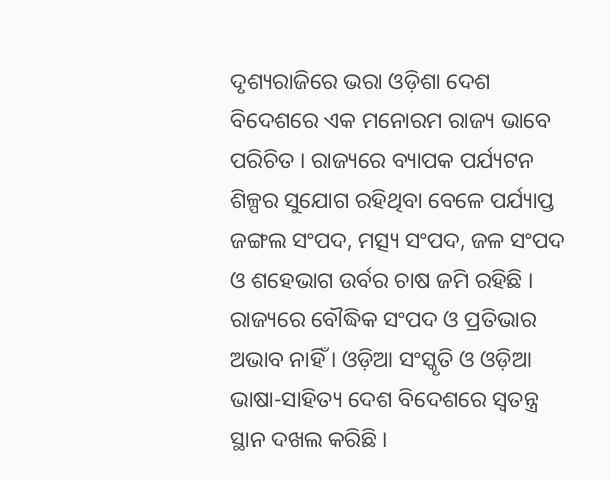ଦୃଶ୍ୟରାଜିରେ ଭରା ଓଡ଼ିଶା ଦେଶ ବିଦେଶରେ ଏକ ମନୋରମ ରାଜ୍ୟ ଭାବେ ପରିଚିତ । ରାଜ୍ୟରେ ବ୍ୟାପକ ପର୍ଯ୍ୟଟନ ଶିଳ୍ପର ସୁଯୋଗ ରହିଥିବା ବେଳେ ପର୍ଯ୍ୟାପ୍ତ ଜଙ୍ଗଲ ସଂପଦ, ମତ୍ସ୍ୟ ସଂପଦ, ଜଳ ସଂପଦ ଓ ଶହେଭାଗ ଉର୍ବର ଚାଷ ଜମି ରହିଛି । ରାଜ୍ୟରେ ବୌଦ୍ଧିକ ସଂପଦ ଓ ପ୍ରତିଭାର ଅଭାବ ନାହିଁ । ଓଡ଼ିଆ ସଂସ୍କୃତି ଓ ଓଡ଼ିଆ ଭାଷା-ସାହିତ୍ୟ ଦେଶ ବିଦେଶରେ ସ୍ୱତନ୍ତ୍ର ସ୍ଥାନ ଦଖଲ କରିଛି ।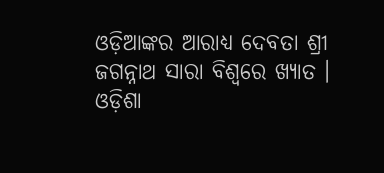ଓଡ଼ିଆଙ୍କର ଆରାଧ୍ୟ ଦେବତା ଶ୍ରୀ ଜଗନ୍ନାଥ ସାରା ବିଶ୍ୱରେ ଖ୍ୟାତ । ଓଡ଼ିଶା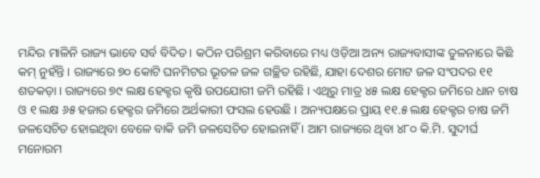ମନ୍ଦିର ମାଳିନି ରାଜ୍ୟ ଭାବେ ସର୍ବ ବିଦିତ । କଠିନ ପରିଶ୍ରମ କରିବାରେ ମଧ୍ୟ ଓଡ଼ିଆ ଅନ୍ୟ ରାଜ୍ୟବାସୀଙ୍କ ତୁଳନାରେ କିଛି କମ୍ ନୁହଁନ୍ତି । ରାଜ୍ୟରେ ୭୦ କୋଟି ଘନମିଟର ଭୂତଳ ଜଳ ଗଚ୍ଛିତ ରହିଛି, ଯାହା ଦେଶର ମୋଟ ଜଳ ସଂପଦର ୧୧ ଶତକଡ଼ା । ରାଜ୍ୟରେ ୭୯ ଲକ୍ଷ ହେକ୍ଟର କୃଷି ଉପଯୋଗୀ ଜମି ରହିଛି । ଏଥିରୁ ମାତ୍ର ୪୫ ଲକ୍ଷ ହେକ୍ଟର ଜମିରେ ଧାନ ଚାଷ ଓ ୧ ଲକ୍ଷ ୬୫ ହଜାର ହେକ୍ଟର ଜମିରେ ଅର୍ଥକାରୀ ଫସଲ ହେଉଛି । ଅନ୍ୟପକ୍ଷରେ ପ୍ରାୟ ୧୧.୫ ଲକ୍ଷ ହେକ୍ଟର ଚାଷ ଜମି ଜଳସେଚିତ ହୋଇଥିବା ବେଳେ ବାକି ଜମି ଜଳସେଚିତ ହୋଇନାହିଁ । ଆମ ରାଜ୍ୟରେ ଥିବା ୪୮୦ କି.ମି. ସୁଦୀର୍ଘ ମନୋରମ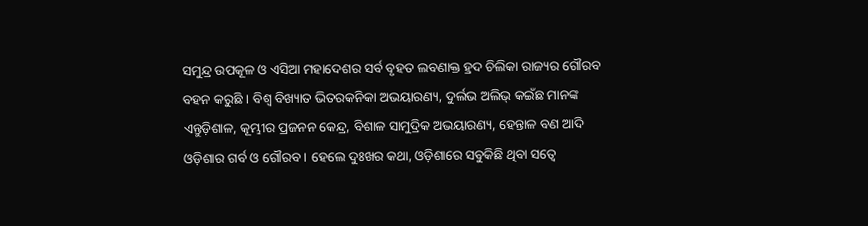ସମୁନ୍ଦ୍ର ଉପକୂଳ ଓ ଏସିଆ ମହାଦେଶର ସର୍ବ ବୃହତ ଲବଣାକ୍ତ ହ୍ରଦ ଚିଲିକା ରାଜ୍ୟର ଗୌରବ ବହନ କରୁଛି । ବିଶ୍ୱ ବିଖ୍ୟାତ ଭିତରକନିକା ଅଭୟାରଣ୍ୟ, ଦୁର୍ଲଭ ଅଲିଭ୍ କଇଁଛ ମାନଙ୍କ ଏନ୍ତୁଡ଼ିଶାଳ, କୂମ୍ଭୀର ପ୍ରଜନନ କେନ୍ଦ୍ର, ବିଶାଳ ସାମୁଦ୍ରିକ ଅଭୟାରଣ୍ୟ, ହେନ୍ତାଳ ବଣ ଆଦି ଓଡ଼ିଶାର ଗର୍ବ ଓ ଗୌରବ । ହେଲେ ଦୁଃଖର କଥା, ଓଡ଼ିଶାରେ ସବୁକିଛି ଥିବା ସତ୍ୱେ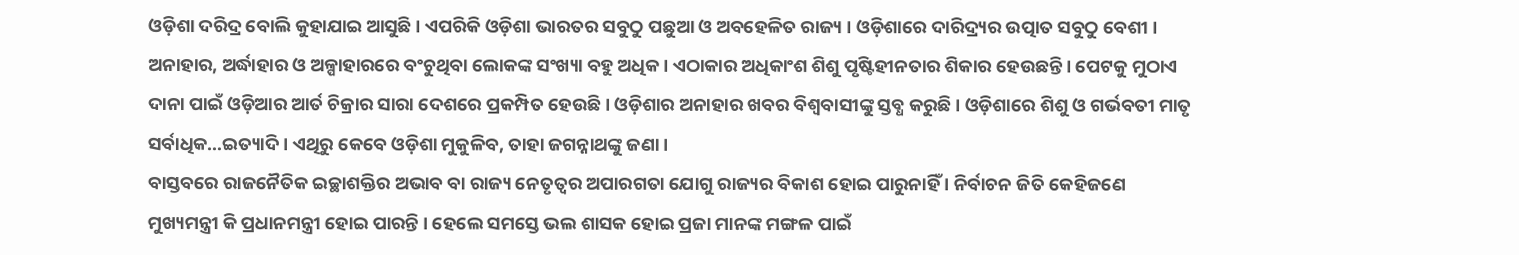ଓଡ଼ିଶା ଦରିଦ୍ର ବୋଲି କୁହାଯାଇ ଆସୁଛି । ଏପରିକି ଓଡ଼ିଶା ଭାରତର ସବୁଠୁ ପଛୁଆ ଓ ଅବହେଳିତ ରାଜ୍ୟ । ଓଡ଼ିଶାରେ ଦାରିଦ୍ର୍ୟର ଉତ୍ପାତ ସବୁଠୁ ବେଶୀ । ଅନାହାର, ଅର୍ଦ୍ଧାହାର ଓ ଅଳ୍ପାହାରରେ ବଂଚୁଥିବା ଲୋକଙ୍କ ସଂଖ୍ୟା ବହୁ ଅଧିକ । ଏଠାକାର ଅଧିକାଂଶ ଶିଶୁ ପୃଷ୍ଟିହୀନତାର ଶିକାର ହେଉଛନ୍ତି । ପେଟକୁ ମୁଠାଏ ଦାନା ପାଇଁ ଓଡ଼ିଆର ଆର୍ତ ଚିକ୍ରାର ସାରା ଦେଶରେ ପ୍ରକମ୍ପିତ ହେଉଛି । ଓଡ଼ିଶାର ଅନାହାର ଖବର ବିଶ୍ୱବାସୀଙ୍କୁ ସ୍ତବ୍ଧ କରୁଛି । ଓଡ଼ିଶାରେ ଶିଶୁ ଓ ଗର୍ଭବତୀ ମାତୃ ସର୍ବାଧିକ…ଇତ୍ୟାଦି । ଏଥିରୁ କେବେ ଓଡ଼ିଶା ମୁକୁଳିବ, ତାହା ଜଗନ୍ନାଥଙ୍କୁ ଜଣା ।
ବାସ୍ତବରେ ରାଜନୈତିକ ଇଚ୍ଛାଶକ୍ତିର ଅଭାବ ବା ରାଜ୍ୟ ନେତୃତ୍ୱର ଅପାରଗତା ଯୋଗୁ ରାଜ୍ୟର ବିକାଶ ହୋଇ ପାରୁନାହିଁ । ନିର୍ବାଚନ ଜିତି କେହିଜଣେ ମୁଖ୍ୟମନ୍ତ୍ରୀ କି ପ୍ରଧାନମନ୍ତ୍ରୀ ହୋଇ ପାରନ୍ତି । ହେଲେ ସମସ୍ତେ ଭଲ ଶାସକ ହୋଇ ପ୍ରଜା ମାନଙ୍କ ମଙ୍ଗଳ ପାଇଁ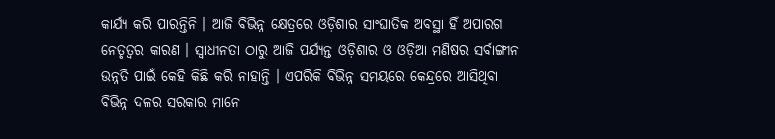କାର୍ଯ୍ୟ କରି ପାରନ୍ତିନି । ଆଜି ବିଭିନ୍ନ କ୍ଷେତ୍ରରେ ଓଡ଼ିଶାର ସାଂଘାତିକ ଅବସ୍ଥା ହିଁ ଅପାରଗ ନେତୃତ୍ୱର କାରଣ । ସ୍ୱାଧୀନତା ଠାରୁ ଆଜି ପର୍ଯ୍ୟନ୍ତ ଓଡ଼ିଶାର ଓ ଓଡ଼ିଆ ମଣିଷର ସର୍ବାଙ୍ଗୀନ ଉନ୍ନତି ପାଇଁ କେହି କିଛି କରି ନାହାନ୍ତି । ଏପରିକି ବିଭିନ୍ନ ସମୟରେ କେନ୍ଦ୍ରରେ ଆସିଥିବା ବିଭିନ୍ନ ଦଳର ସରକାର ମାନେ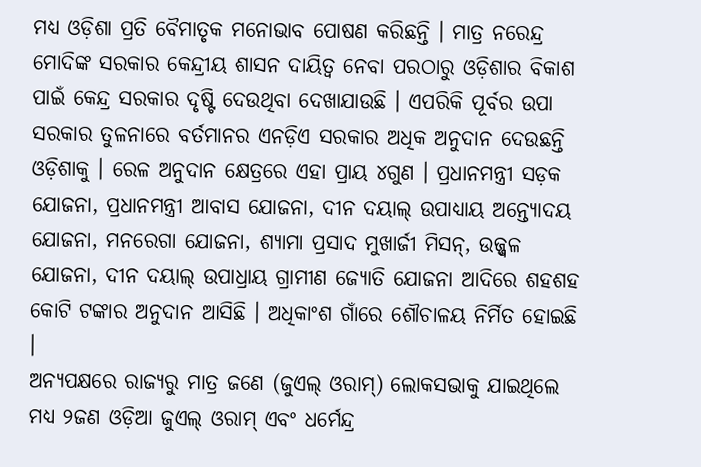ମଧ୍ୟ ଓଡ଼ିଶା ପ୍ରତି ବୈମାତୃକ ମନୋଭାବ ପୋଷଣ କରିଛନ୍ତି । ମାତ୍ର ନରେନ୍ଦ୍ର ମୋଦିଙ୍କ ସରକାର କେନ୍ଦ୍ରୀୟ ଶାସନ ଦାୟିତ୍ୱ ନେବା ପରଠାରୁ ଓଡ଼ିଶାର ବିକାଶ ପାଇଁ କେନ୍ଦ୍ର ସରକାର ଦୃଷ୍ଟି ଦେଉଥିବା ଦେଖାଯାଉଛି । ଏପରିକି ପୂର୍ବର ଉପା ସରକାର ତୁଳନାରେ ବର୍ତମାନର ଏନଡ଼ିଏ ସରକାର ଅଧିକ ଅନୁଦାନ ଦେଉଛନ୍ତି ଓଡ଼ିଶାକୁ । ରେଳ ଅନୁଦାନ କ୍ଷେତ୍ରରେ ଏହା ପ୍ରାୟ ୪ଗୁଣ । ପ୍ରଧାନମନ୍ତ୍ରୀ ସଡ଼କ ଯୋଜନା, ପ୍ରଧାନମନ୍ତ୍ରୀ ଆବାସ ଯୋଜନା, ଦୀନ ଦୟାଲ୍ ଉପାଧ୍ୟାୟ ଅନ୍ତ୍ୟୋଦୟ ଯୋଜନା, ମନରେଗା ଯୋଜନା, ଶ୍ୟାମା ପ୍ରସାଦ ମୁଖାର୍ଜୀ ମିସନ୍, ଉଜ୍ଜ୍ୱଳ ଯୋଜନା, ଦୀନ ଦୟାଲ୍ ଉପାଧ୍ରାୟ ଗ୍ରାମୀଣ ଜ୍ୟୋତି ଯୋଜନା ଆଦିରେ ଶହଶହ କୋଟି ଟଙ୍କାର ଅନୁଦାନ ଆସିଛି । ଅଧିକାଂଶ ଗାଁରେ ଶୌଚାଳୟ ନିର୍ମିତ ହୋଇଛି ।
ଅନ୍ୟପକ୍ଷରେ ରାଜ୍ୟରୁ ମାତ୍ର ଜଣେ (ଜୁଏଲ୍ ଓରାମ୍) ଲୋକସଭାକୁ ଯାଇଥିଲେ ମଧ୍ୟ ୨ଜଣ ଓଡ଼ିଆ ଜୁଏଲ୍ ଓରାମ୍ ଏବଂ ଧର୍ମେନ୍ଦ୍ର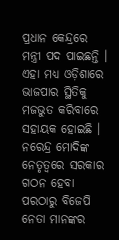ପ୍ରଧାନ କେନ୍ଦ୍ରରେ ମନ୍ତ୍ରୀ ପଦ ପାଇଛନ୍ତି । ଏହା ମଧ୍ୟ ଓଡ଼ିଶାରେ ଭାଜପାର ସ୍ଥିତିକୁ ମଜଭୁତ କରିବାରେ ସହାୟକ ହୋଇଛି । ନରେନ୍ଦ୍ର ମୋଦିଙ୍କ ନେତୃତ୍ୱରେ ସରକାର ଗଠନ ହେବା ପରଠାରୁ ବିଜେପି ନେତା ମାନଙ୍କର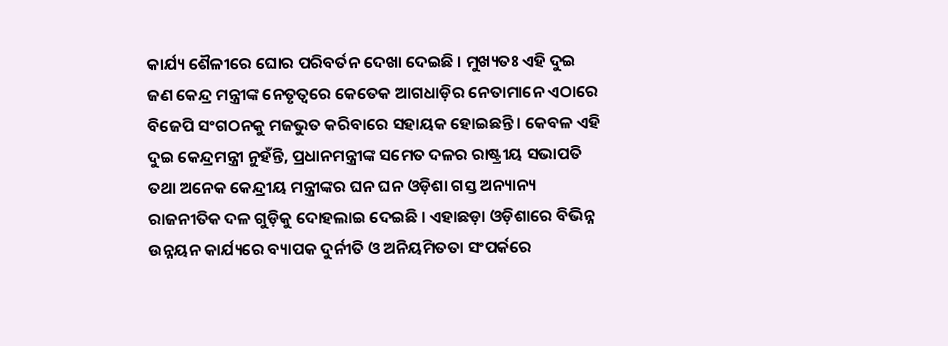କାର୍ଯ୍ୟ ଶୈଳୀରେ ଘୋର ପରିବର୍ତନ ଦେଖା ଦେଇଛି । ମୁଖ୍ୟତଃ ଏହି ଦୁଇ ଜଣ କେନ୍ଦ୍ର ମନ୍ତ୍ରୀଙ୍କ ନେତୃତ୍ୱରେ କେତେକ ଆଗଧାଡ଼ିର ନେତାମାନେ ଏଠାରେ ବିଜେପି ସଂଗଠନକୁ ମଜଭୁତ କରିବାରେ ସହାୟକ ହୋଇଛନ୍ତି । କେବଳ ଏହି ଦୁଇ କେନ୍ଦ୍ରମନ୍ତ୍ରୀ ନୁହଁନ୍ତି, ପ୍ରଧାନମନ୍ତ୍ରୀଙ୍କ ସମେତ ଦଳର ରାଷ୍ଟ୍ରୀୟ ସଭାପତି ତଥା ଅନେକ କେନ୍ଦ୍ରୀୟ ମନ୍ତ୍ରୀଙ୍କର ଘନ ଘନ ଓଡ଼ିଶା ଗସ୍ତ ଅନ୍ୟାନ୍ୟ ରାଜନୀତିକ ଦଳ ଗୁଡ଼ିକୁ ଦୋହଲାଇ ଦେଇଛି । ଏହାଛଡ଼ା ଓଡ଼ିଶାରେ ବିଭିନ୍ନ ଉନ୍ନୟନ କାର୍ଯ୍ୟରେ ବ୍ୟାପକ ଦୁର୍ନୀତି ଓ ଅନିୟମିତତା ସଂପର୍କରେ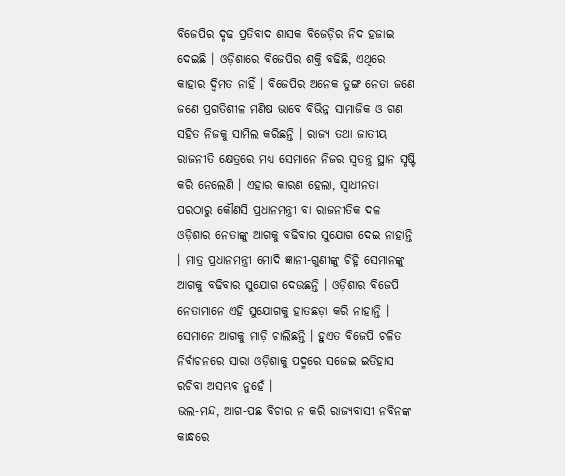ବିଜେପିର ଦୃଢ ପ୍ରତିବାଦ ଶାସକ ବିଜେଡ଼ିର ନିଦ ହଜାଇ ଦେଇଛି । ଓଡ଼ିଶାରେ ବିଜେପିର ଶକ୍ତି ବଢିଛି, ଏଥିରେ କାହାର ଦ୍ୱିମତ ନାହିଁ । ବିଜେପିର ଅନେକ ତୁଙ୍ଗ ନେତା ଜଣେ ଜଣେ ପ୍ରଗତିଶୀଳ ମଣିଷ ଭାବେ ବିଭିନ୍ନ ସାମାଜିକ ଓ ଗଣ ସହିତ ନିଜକୁ ସାମିଲ କରିଛନ୍ତି । ରାଜ୍ୟ ତଥା ଜାତୀୟ ରାଜନୀତି କ୍ଷେତ୍ରରେ ମଧ୍ୟ ସେମାନେ ନିଜର ସ୍ୱତନ୍ତ୍ର ସ୍ଥାନ ସୃଷ୍ଟି କରି ନେଲେଣି । ଏହାର କାରଣ ହେଲା, ସ୍ୱାଧୀନତା ପରଠାରୁ କୌଣସି ପ୍ରଧାନମନ୍ତ୍ରୀ ବା ରାଜନୀତିକ ଦଳ ଓଡ଼ିଶାର ନେତାଙ୍କୁ ଆଗକୁ ବଢିବାର ସୁଯୋଗ ଦେଇ ନାହାନ୍ତି । ମାତ୍ର ପ୍ରଧାନମନ୍ତ୍ରୀ ମୋଦି ଜ୍ଞାନୀ-ଗୁଣୀଙ୍କୁ ଚିହ୍ନି ସେମାନଙ୍କୁ ଆଗକୁ ବଢିବାର ସୁଯୋଗ ଦେଉଛନ୍ତି । ଓଡ଼ିଶାର ବିଜେପି ନେତାମାନେ ଏହି ସୁଯୋଗକୁ ହାତଛଡ଼ା କରି ନାହାନ୍ତି । ସେମାନେ ଆଗକୁ ମାଡ଼ି ଚାଲିଛନ୍ତି । ହୁଏତ ବିଜେପି ଚଳିତ ନିର୍ବାଚନରେ ସାରା ଓଡ଼ିଶାକୁ ପଦ୍ମରେ ସଜେଇ ଇତିହାସ ରଚିବା ଅସମ୍ଭବ ନୁହେଁ ।
ଭଲ-ମନ୍ଦ, ଆଗ-ପଛ ବିଚାର ନ କରି ରାଜ୍ୟବାସୀ ନବିନଙ୍କ କାନ୍ଧରେ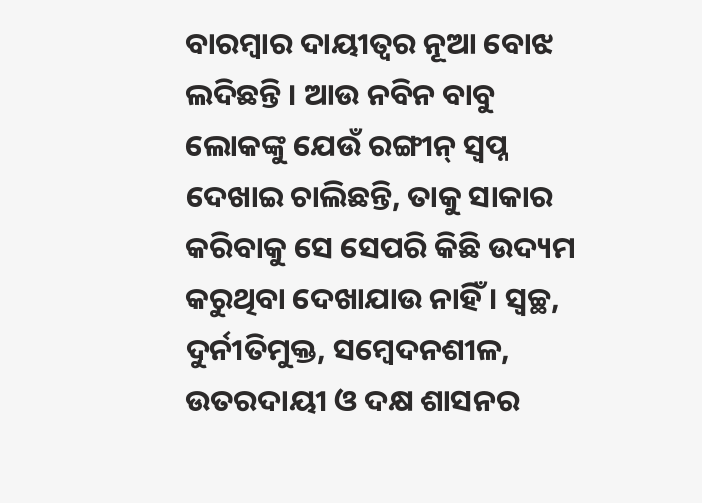ବାରମ୍ବାର ଦାୟୀତ୍ୱର ନୂଆ ବୋଝ ଲଦିଛନ୍ତି । ଆଉ ନବିନ ବାବୁ ଲୋକଙ୍କୁ ଯେଉଁ ରଙ୍ଗୀନ୍ ସ୍ୱପ୍ନ ଦେଖାଇ ଚାଲିଛନ୍ତି, ତାକୁ ସାକାର କରିବାକୁ ସେ ସେପରି କିଛି ଉଦ୍ୟମ କରୁଥିବା ଦେଖାଯାଉ ନାହିଁ । ସ୍ୱଚ୍ଛ, ଦୁର୍ନୀତିମୁକ୍ତ, ସମ୍ବେଦନଶୀଳ, ଉତରଦାୟୀ ଓ ଦକ୍ଷ ଶାସନର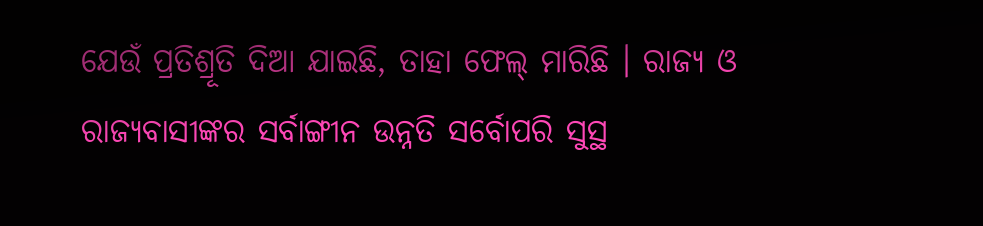ଯେଉଁ ପ୍ରତିଶ୍ରୂତି ଦିଆ ଯାଇଛି, ତାହା ଫେଲ୍ ମାରିଛି । ରାଜ୍ୟ ଓ ରାଜ୍ୟବାସୀଙ୍କର ସର୍ବାଙ୍ଗୀନ ଉନ୍ନତି ସର୍ବୋପରି ସୁସ୍ଥ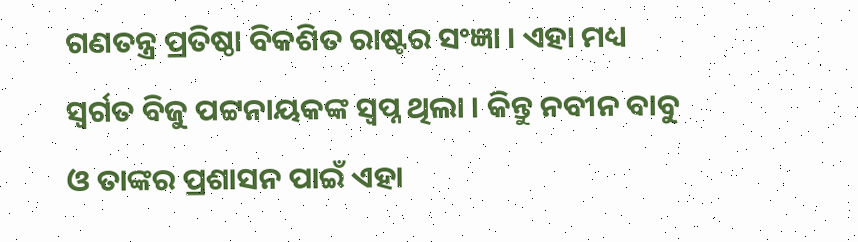ଗଣତନ୍ତ୍ର ପ୍ରତିଷ୍ଠା ବିକଶିତ ରାଷ୍ଟର ସଂଜ୍ଞା । ଏହା ମଧ୍ୟ ସ୍ୱର୍ଗତ ବିଜୁ ପଟ୍ଟନାୟକଙ୍କ ସ୍ୱପ୍ନ ଥିଲା । କିନ୍ତୁ ନବୀନ ବାବୁ ଓ ତାଙ୍କର ପ୍ରଶାସନ ପାଇଁ ଏହା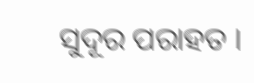ସୁଦୂର ପରାହତ ।